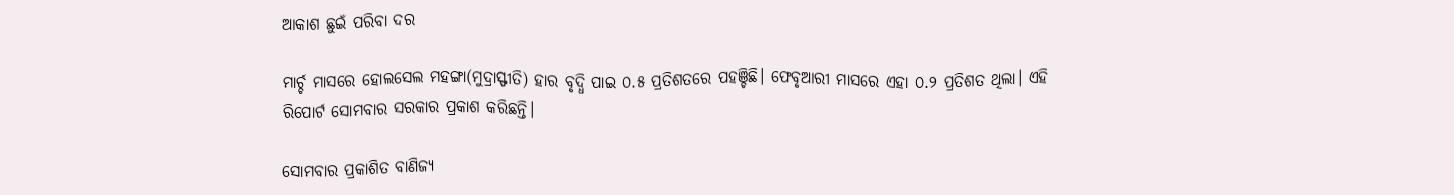ଆକାଶ ଛୁଇଁ ପରିବା ଦର

ମାର୍ଚ୍ଚ ମାସରେ ହୋଲସେଲ ମହଙ୍ଗା(ମୁଦ୍ରାସ୍ଫୀତି) ହାର ବୃଦ୍ଧି ପାଇ ୦.୫ ପ୍ରତିଶତରେ ପହଞ୍ଚିଛି। ଫେବୃଆରୀ ମାସରେ ଏହା ୦.୨ ପ୍ରତିଶତ ଥିଲା। ଏହି ରିପୋର୍ଟ ସୋମବାର ସରକାର ପ୍ରକାଶ କରିଛନ୍ତି।

ସୋମବାର ପ୍ରକାଶିତ ବାଣିଜ୍ୟ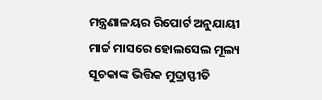ମନ୍ତ୍ରଣାଳୟର ରିପୋର୍ଟ ଅନୁଯାୟୀ ମାର୍ଚ୍ଚ ମାସରେ ହୋଲସେଲ ମୂଲ୍ୟ ସୂଚକାଙ୍କ ଭିତ୍ତିକ ମୁଦ୍ରାସ୍ଫୀତି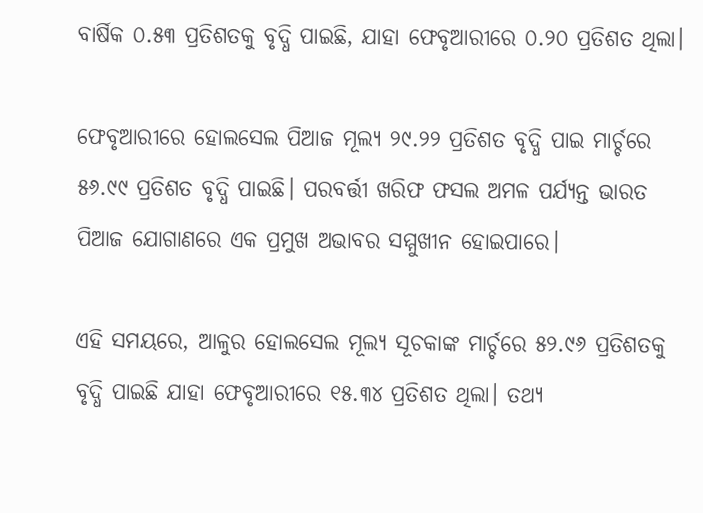ବାର୍ଷିକ ୦.୫୩ ପ୍ରତିଶତକୁ ବୃଦ୍ଧି ପାଇଛି, ଯାହା ଫେବୃଆରୀରେ ୦.୨୦ ପ୍ରତିଶତ ଥିଲା।

ଫେବୃଆରୀରେ ହୋଲସେଲ ପିଆଜ ମୂଲ୍ୟ ୨୯.୨୨ ପ୍ରତିଶତ ବୃଦ୍ଧି ପାଇ ମାର୍ଚ୍ଚରେ ୫୬.୯୯ ପ୍ରତିଶତ ବୃଦ୍ଧି ପାଇଛି। ପରବର୍ତ୍ତୀ ଖରିଫ ଫସଲ ଅମଳ ପର୍ଯ୍ୟନ୍ତ ଭାରତ ପିଆଜ ଯୋଗାଣରେ ଏକ ପ୍ରମୁଖ ଅଭାବର ସମ୍ମୁଖୀନ ହୋଇପାରେ।

ଏହି ସମୟରେ, ଆଳୁର ହୋଲସେଲ ମୂଲ୍ୟ ସୂଚକାଙ୍କ ମାର୍ଚ୍ଚରେ ୫୨.୯୬ ପ୍ରତିଶତକୁ ବୃଦ୍ଧି ପାଇଛି ଯାହା ଫେବୃଆରୀରେ ୧୫.୩୪ ପ୍ରତିଶତ ଥିଲା। ତଥ୍ୟ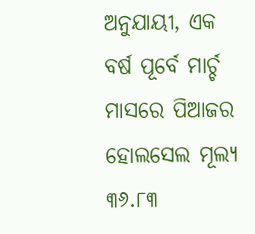ଅନୁଯାୟୀ, ଏକ ବର୍ଷ ପୂର୍ବେ ମାର୍ଚ୍ଚ ମାସରେ ପିଆଜର ହୋଲସେଲ ମୂଲ୍ୟ ୩୬.୮୩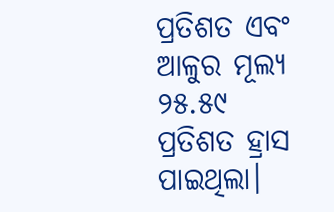ପ୍ରତିଶତ ଏବଂ ଆଳୁର ମୂଲ୍ୟ ୨୫.୫୯ ପ୍ରତିଶତ ହ୍ରାସ ପାଇଥିଲା।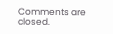Comments are closed.